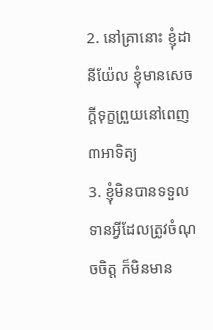2. នៅគ្រានោះ ខ្ញុំដានីយ៉ែល ខ្ញុំមានសេចក្ដីទុក្ខព្រួយនៅពេញ៣អាទិត្យ
3. ខ្ញុំមិនបានទទួលទានអ្វីដែលត្រូវចំណុចចិត្ត ក៏មិនមាន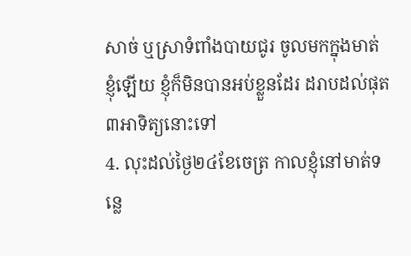សាច់ ឬស្រាទំពាំងបាយជូរ ចូលមកក្នុងមាត់ខ្ញុំឡើយ ខ្ញុំក៏មិនបានអប់ខ្លួនដែរ ដរាបដល់ផុត៣អាទិត្យនោះទៅ
4. លុះដល់ថ្ងៃ២៤ខែចេត្រ កាលខ្ញុំនៅមាត់ទន្លេ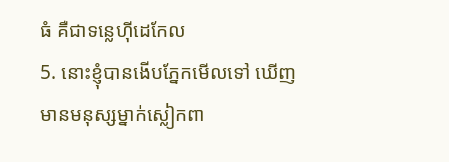ធំ គឺជាទន្លេហ៊ីដេកែល
5. នោះខ្ញុំបានងើបភ្នែកមើលទៅ ឃើញមានមនុស្សម្នាក់ស្លៀកពា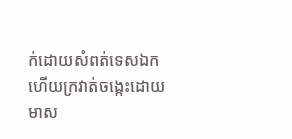ក់ដោយសំពត់ទេសឯក ហើយក្រវាត់ចង្កេះដោយមាស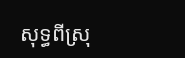សុទ្ធពីស្រុ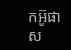កអ៊ូផាស